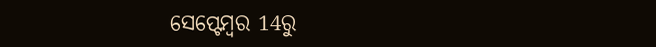ସେପ୍ଟେମ୍ବର 14ରୁ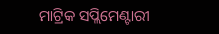ମାଟ୍ରିକ ସପ୍ଲିମେଣ୍ଟାରୀ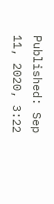Published: Sep 11, 2020, 3:22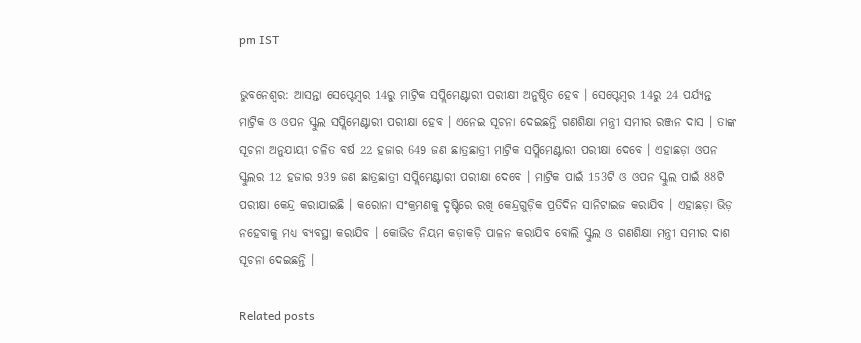pm IST

ଭୁବନେଶ୍ୱର: ଆସନ୍ତା ସେପ୍ଟେମ୍ବର 14ରୁ ମାଟ୍ରିକ ସପ୍ଲିମେଣ୍ଟାରୀ ପରୀକ୍ଷୀ ଅନୁଷ୍ଠିତ ହେବ । ସେପ୍ଟେମ୍ବର 14ରୁ 24 ପର୍ଯ୍ୟନ୍ତ ମାଟ୍ରିକ ଓ ଓପନ ସ୍କୁଲ ସପ୍ଲିମେଣ୍ଟାରୀ ପରୀକ୍ଷା ହେବ । ଏନେଇ ସୂଚନା ଦେଇଛନ୍ତି ଗଣଶିକ୍ଷା ମନ୍ତ୍ରୀ ସମୀର ରଞ୍ଜନ ଦାସ । ତାଙ୍କ ସୂଚନା ଅନୁଯାୟୀ ଚଳିତ ବର୍ଷ 22 ହଜାର 649 ଜଣ ଛାତ୍ରଛାତ୍ରୀ ମାଟ୍ରିକ ସପ୍ଲିମେଣ୍ଟାରୀ ପରୀକ୍ଷା ଦେବେ । ଏହାଛଡ଼ା ଓପନ ସ୍କୁଲର 12 ହଜାର 939 ଜଣ ଛାତ୍ରଛାତ୍ରୀ ସପ୍ଲିମେଣ୍ଟାରୀ ପରୀକ୍ଷା ଦେବେ । ମାଟ୍ରିକ ପାଇଁ 153ଟି ଓ ଓପନ ସ୍କୁଲ ପାଇଁ 88ଟି ପରୀକ୍ଷା କେନ୍ଦ୍ର କରାଯାଇଛି । କରୋନା ସଂକ୍ରମଣକୁ ଦୃଷ୍ଟିରେ ରଖି କେନ୍ଦ୍ରଗୁଡ଼ିକ ପ୍ରତିଦିନ ସାନିଟାଇଜ କରାଯିବ । ଏହାଛଡ଼ା ଭିଡ଼ ନହେବାକୁ ମଧ୍ୟ ବ୍ୟବସ୍ଥା କରାଯିବ । କୋଭିଡ ନିୟମ କଡ଼ାକଡ଼ି ପାଳନ କରାଯିବ ବୋଲି ସ୍କୁଲ ଓ ଗଣଶିକ୍ଷା ମନ୍ତ୍ରୀ ସମୀର ଦାଶ ସୂଚନା ଦେଇଛନ୍ତି ।

Related posts